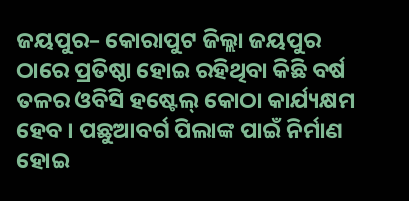ଜୟପୁର– କୋରାପୁଟ ଜିଲ୍ଲା ଜୟପୁର ଠାରେ ପ୍ରତିଷ୍ଠା ହୋଇ ରହିଥିବା କିଛି ବର୍ଷ ତଳର ଓବିସି ହଷ୍ଟେଲ୍ କୋଠା କାର୍ଯ୍ୟକ୍ଷମ ହେବ । ପଛୁଆବର୍ଗ ପିଲାଙ୍କ ପାଇଁ ନିର୍ମାଣ ହୋଇ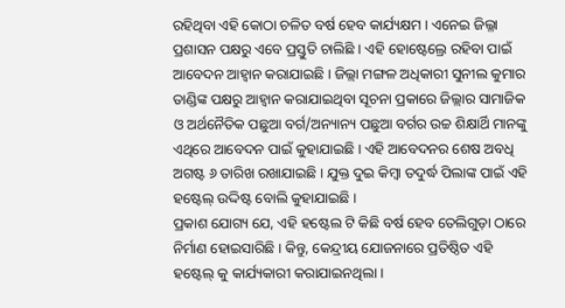ରହିଥିବା ଏହି କୋଠା ଚଳିତ ବର୍ଷ ହେବ କାର୍ଯ୍ୟକ୍ଷମ । ଏନେଇ ଜିଲ୍ଳା ପ୍ରଶାସନ ପକ୍ଷରୁ ଏବେ ପ୍ରସ୍ତୁତି ଚାଲିଛି । ଏହି ହୋଷ୍ଟେଲ୍ରେ ରହିବା ପାଇଁ ଆବେଦନ ଆହ୍ଵାନ କରାଯାଇଛି । ଜିଲ୍ଲା ମଙ୍ଗଳ ଅଧିକାରୀ ସୁନୀଲ କୁମାର ତାଣ୍ଡିଙ୍କ ପକ୍ଷରୁ ଆହ୍ଵାନ କରାଯାଇଥିବା ସୂଚନା ପ୍ରକାରେ ଜିଲ୍ଲାର ସାମାଜିକ ଓ ଅର୍ଥନୈତିକ ପଛୁଆ ବର୍ଗ/ଅନ୍ୟାନ୍ୟ ପଛୁଆ ବର୍ଗର ଉଚ୍ଚ ଶିକ୍ଷାର୍ଥି ମାନଙ୍କୁ ଏଥିରେ ଆବେଦନ ପାଇଁ କୁହାଯାଇଛି । ଏହି ଆବେଦନର ଶେଷ ଅବଧି ଅଗଷ୍ଟ ୬ ତାରିଖ ରଖାଯାଇଛି । ଯୁକ୍ତ ଦୁଇ କିମ୍ବା ତଦୁର୍ଦ୍ଧ ପିଲାଙ୍କ ପାଇଁ ଏହି ହଷ୍ଟେଲ୍ ଉଦ୍ଦିଷ୍ଟ ବୋଲି କୁହାଯାଇଛି ।
ପ୍ରକାଶ ଯୋଗ୍ୟ ଯେ, ଏହି ହଷ୍ଟେଲ ଟି କିଛି ବର୍ଷ ହେବ ତେଲିଗୁଡ଼ା ଠାରେ ନିର୍ମାଣ ହୋଇସାରିଛି । କିନ୍ତୁ, କେନ୍ଦ୍ରୀୟ ଯୋଜନାରେ ପ୍ରତିଷ୍ଠିତ ଏହି ହଷ୍ଟେଲ୍ କୁ କାର୍ଯ୍ୟକାରୀ କରାଯାଇନଥିଲା ।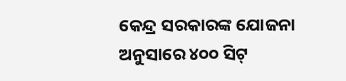କେନ୍ଦ୍ର ସରକାରଙ୍କ ଯୋଜନା ଅନୁସାରେ ୪୦୦ ସିଟ୍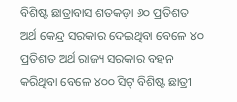ବିଶିଷ୍ଟ ଛାତ୍ରାବାସ ଶତକଡ଼ା ୬୦ ପ୍ରତିଶତ ଅର୍ଥ କେନ୍ଦ୍ର ସରକାର ଦେଇଥିବା ବେଳେ ୪୦ ପ୍ରତିଶତ ଅର୍ଥ ରାଜ୍ୟ ସରକାର ବହନ କରିଥିବା ବେଳେ ୪୦୦ ସିଟ୍ ବିଶିଷ୍ଟ ଛାତ୍ରୀ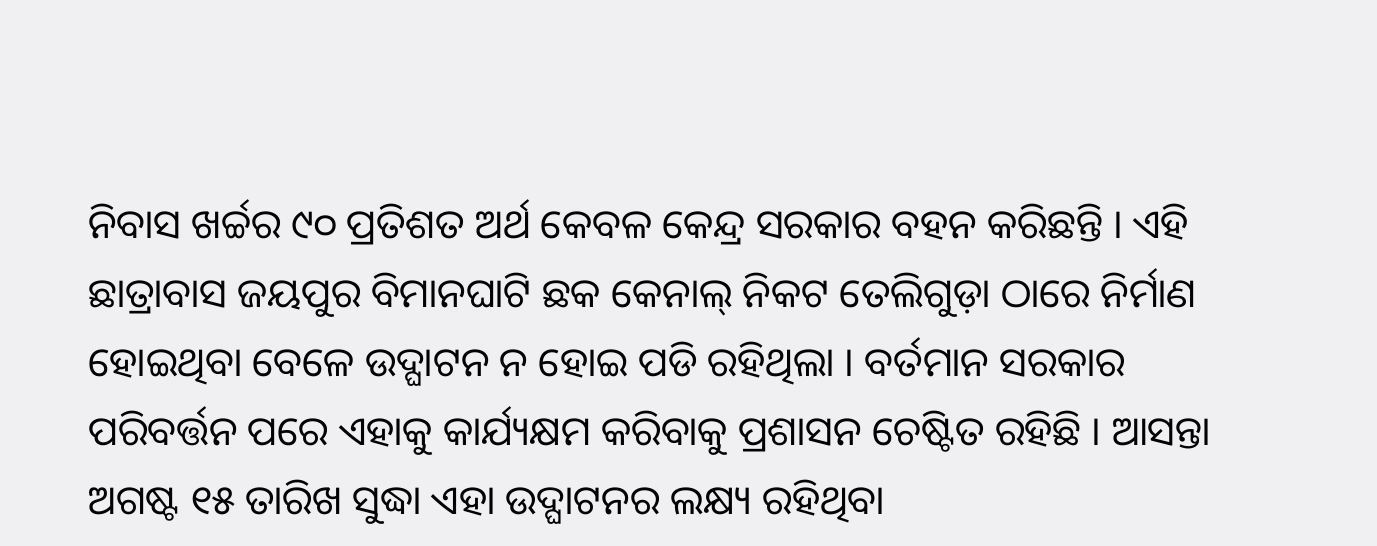ନିବାସ ଖର୍ଚ୍ଚର ୯୦ ପ୍ରତିଶତ ଅର୍ଥ କେବଳ କେନ୍ଦ୍ର ସରକାର ବହନ କରିଛନ୍ତି । ଏହି ଛାତ୍ରାବାସ ଜୟପୁର ବିମାନଘାଟି ଛକ କେନାଲ୍ ନିକଟ ତେଲିଗୁଡ଼ା ଠାରେ ନିର୍ମାଣ ହୋଇଥିବା ବେଳେ ଉଦ୍ଘାଟନ ନ ହୋଇ ପଡି ରହିଥିଲା । ବର୍ତମାନ ସରକାର ପରିବର୍ତ୍ତନ ପରେ ଏହାକୁ କାର୍ଯ୍ୟକ୍ଷମ କରିବାକୁ ପ୍ରଶାସନ ଚେଷ୍ଟିତ ରହିଛି । ଆସନ୍ତା ଅଗଷ୍ଟ ୧୫ ତାରିଖ ସୁଦ୍ଧା ଏହା ଉଦ୍ଘାଟନର ଲକ୍ଷ୍ୟ ରହିଥିବା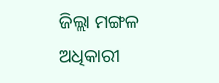ଜିଲ୍ଲା ମଙ୍ଗଳ ଅଧିକାରୀ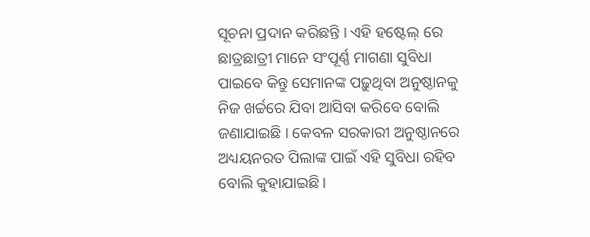ସୂଚନା ପ୍ରଦାନ କରିଛନ୍ତି । ଏହି ହଷ୍ଟେଲ୍ ରେ ଛାତ୍ରଛାତ୍ରୀ ମାନେ ସଂପୂର୍ଣ୍ଣ ମାଗଣା ସୁବିଧା ପାଇବେ କିନ୍ତୁ ସେମାନଙ୍କ ପଢ଼ୁଥିବା ଅନୁଷ୍ଠାନକୁ ନିଜ ଖର୍ଚ୍ଚରେ ଯିବା ଆସିବା କରିବେ ବୋଲି ଜଣାଯାଇଛି । କେବଳ ସରକାରୀ ଅନୁଷ୍ଠାନରେ ଅଧ୍ୟୟନରତ ପିଲାଙ୍କ ପାଇଁ ଏହି ସୁବିଧା ରହିବ ବୋଲି କୁହାଯାଇଛି ।